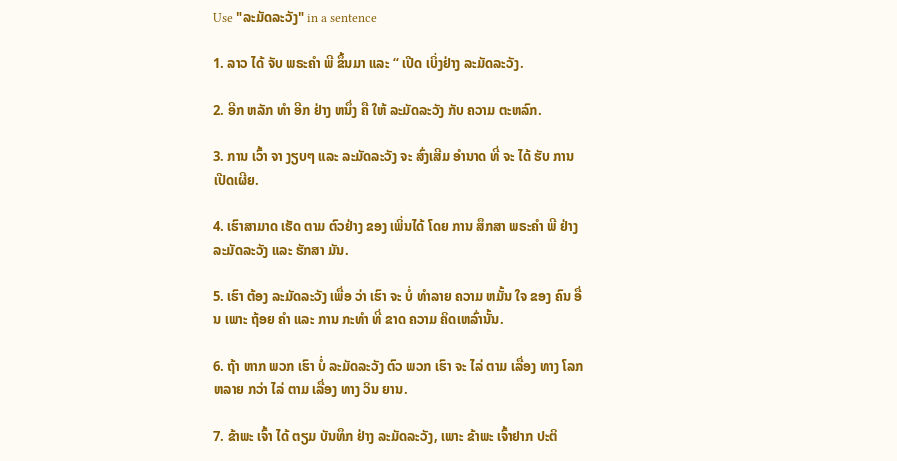Use "ລະມັດລະວັງ" in a sentence

1. ລາວ ໄດ້ ຈັບ ພຣະຄໍາ ພີ ຂຶ້ນມາ ແລະ “ ເປີດ ເບິ່ງຢ່າງ ລະມັດລະວັງ.

2. ອີກ ຫລັກ ທໍາ ອີກ ຢ່າງ ຫນຶ່ງ ຄື ໃຫ້ ລະມັດລະວັງ ກັບ ຄວາມ ຕະຫລົກ.

3. ການ ເວົ້າ ຈາ ງຽບໆ ແລະ ລະມັດລະວັງ ຈະ ສົ່ງເສີມ ອໍານາດ ທີ່ ຈະ ໄດ້ ຮັບ ການ ເປີດເຜີຍ.

4. ເຮົາສາມາດ ເຮັດ ຕາມ ຕົວຢ່າງ ຂອງ ເພິ່ນໄດ້ ໂດຍ ການ ສຶກສາ ພຣະຄໍາ ພີ ຢ່າງ ລະມັດລະວັງ ແລະ ຮັກສາ ມັນ.

5. ເຮົາ ຕ້ອງ ລະມັດລະວັງ ເພື່ອ ວ່າ ເຮົາ ຈະ ບໍ່ ທໍາລາຍ ຄວາມ ຫມັ້ນ ໃຈ ຂອງ ຄົນ ອື່ນ ເພາະ ຖ້ອຍ ຄໍາ ແລະ ການ ກະທໍາ ທີ່ ຂາດ ຄວາມ ຄິດເຫລົ່ານັ້ນ.

6. ຖ້າ ຫາກ ພວກ ເຮົາ ບໍ່ ລະມັດລະວັງ ຕົວ ພວກ ເຮົາ ຈະ ໄລ່ ຕາມ ເລື່ອງ ທາງ ໂລກ ຫລາຍ ກວ່າ ໄລ່ ຕາມ ເລື່ອງ ທາງ ວິນ ຍານ.

7. ຂ້າພະ ເຈົ້າ ໄດ້ ຕຽມ ບັນທຶກ ຢ່າງ ລະມັດລະວັງ, ເພາະ ຂ້າພະ ເຈົ້າຢາກ ປະຕິ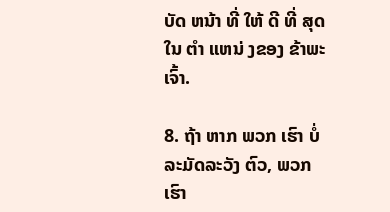ບັດ ຫນ້າ ທີ່ ໃຫ້ ດີ ທີ່ ສຸດ ໃນ ຕໍາ ແຫນ່ ງຂອງ ຂ້າພະ ເຈົ້າ.

8. ຖ້າ ຫາກ ພວກ ເຮົາ ບໍ່ ລະມັດລະວັງ ຕົວ, ພວກ ເຮົາ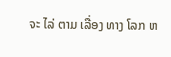ຈະ ໄລ່ ຕາມ ເລື່ອງ ທາງ ໂລກ ຫ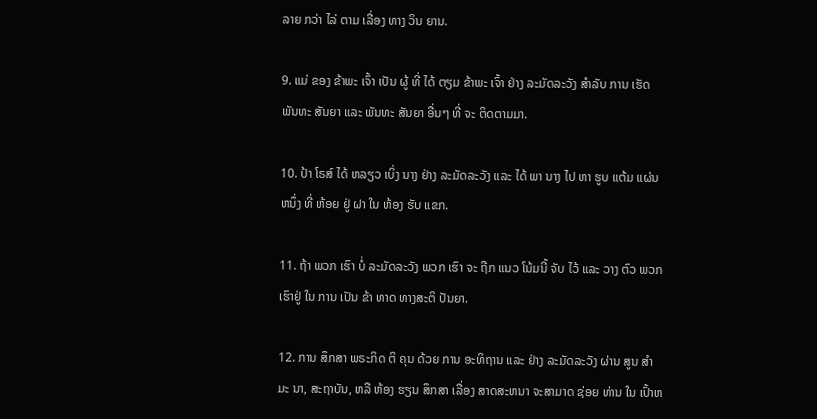ລາຍ ກວ່າ ໄລ່ ຕາມ ເລື່ອງ ທາງ ວິນ ຍານ.

9. ແມ່ ຂອງ ຂ້າພະ ເຈົ້າ ເປັນ ຜູ້ ທີ່ ໄດ້ ຕຽມ ຂ້າພະ ເຈົ້າ ຢ່າງ ລະມັດລະວັງ ສໍາລັບ ການ ເຮັດ ພັນທະ ສັນຍາ ແລະ ພັນທະ ສັນຍາ ອື່ນໆ ທີ່ ຈະ ຕິດຕາມມາ.

10. ປ້າ ໂຣສ໌ ໄດ້ ຫລຽວ ເບິ່ງ ນາງ ຢ່າງ ລະມັດລະວັງ ແລະ ໄດ້ ພາ ນາງ ໄປ ຫາ ຮູບ ແຕ້ມ ແຜ່ນ ຫນຶ່ງ ທີ່ ຫ້ອຍ ຢູ່ ຝາ ໃນ ຫ້ອງ ຮັບ ແຂກ.

11. ຖ້າ ພວກ ເຮົາ ບໍ່ ລະມັດລະວັງ ພວກ ເຮົາ ຈະ ຖືກ ແນວ ໂນ້ມນີ້ ຈັບ ໄວ້ ແລະ ວາງ ຕົວ ພວກ ເຮົາຢູ່ ໃນ ການ ເປັນ ຂ້າ ທາດ ທາງສະຕິ ປັນຍາ.

12. ການ ສຶກສາ ພຣະກິດ ຕິ ຄຸນ ດ້ວຍ ການ ອະທິຖານ ແລະ ຢ່າງ ລະມັດລະວັງ ຜ່ານ ສູນ ສໍາ ມະ ນາ, ສະຖາບັນ, ຫລື ຫ້ອງ ຮຽນ ສຶກສາ ເລື່ອງ ສາດສະຫນາ ຈະສາມາດ ຊ່ອຍ ທ່ານ ໃນ ເປົ້າຫ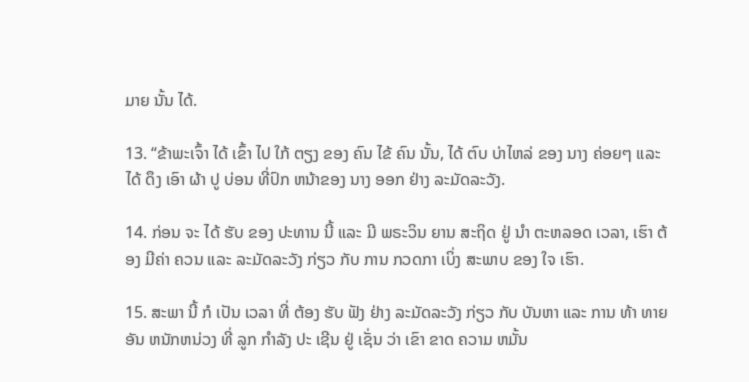ມາຍ ນັ້ນ ໄດ້.

13. “ຂ້າພະເຈົ້າ ໄດ້ ເຂົ້າ ໄປ ໃກ້ ຕຽງ ຂອງ ຄົນ ໄຂ້ ຄົນ ນັ້ນ, ໄດ້ ຕົບ ບ່າໄຫລ່ ຂອງ ນາງ ຄ່ອຍໆ ແລະ ໄດ້ ດຶງ ເອົາ ຜ້າ ປູ ບ່ອນ ທີ່ປົກ ຫນ້າຂອງ ນາງ ອອກ ຢ່າງ ລະມັດລະວັງ.

14. ກ່ອນ ຈະ ໄດ້ ຮັບ ຂອງ ປະທານ ນີ້ ແລະ ມີ ພຣະວິນ ຍານ ສະຖິດ ຢູ່ ນໍາ ຕະຫລອດ ເວລາ, ເຮົາ ຕ້ອງ ມີຄ່າ ຄວນ ແລະ ລະມັດລະວັງ ກ່ຽວ ກັບ ການ ກວດກາ ເບິ່ງ ສະພາບ ຂອງ ໃຈ ເຮົາ.

15. ສະພາ ນີ້ ກໍ ເປັນ ເວລາ ທີ່ ຕ້ອງ ຮັບ ຟັງ ຢ່າງ ລະມັດລະວັງ ກ່ຽວ ກັບ ບັນຫາ ແລະ ການ ທ້າ ທາຍ ອັນ ຫນັກຫນ່ວງ ທີ່ ລູກ ກໍາລັງ ປະ ເຊີນ ຢູ່ ເຊັ່ນ ວ່າ ເຂົາ ຂາດ ຄວາມ ຫມັ້ນ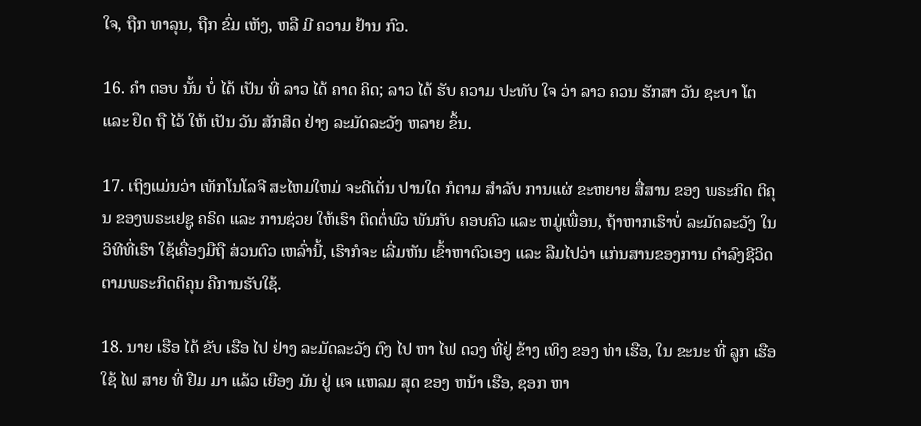ໃຈ, ຖືກ ທາລຸນ, ຖືກ ຂົ່ມ ເຫັງ, ຫລື ມີ ຄວາມ ຢ້ານ ກົວ.

16. ຄໍາ ຕອບ ນັ້ນ ບໍ່ ໄດ້ ເປັນ ທີ່ ລາວ ໄດ້ ຄາດ ຄິດ; ລາວ ໄດ້ ຮັບ ຄວາມ ປະທັບ ໃຈ ວ່າ ລາວ ຄວນ ຮັກສາ ວັນ ຊະບາ ໂຕ ແລະ ຢຶດ ຖື ໄວ້ ໃຫ້ ເປັນ ວັນ ສັກສິດ ຢ່າງ ລະມັດລະວັງ ຫລາຍ ຂຶ້ນ.

17. ເຖິງແມ່ນວ່າ ເທັກໂນໂລຈີ ສະໄຫມໃຫມ່ ຈະດີເດັ່ນ ປານໃດ ກໍຕາມ ສໍາລັບ ການແຜ່ ຂະຫຍາຍ ສື່ສານ ຂອງ ພຣະກິດ ຕິຄຸນ ຂອງພຣະເຢຊູ ຄຣິດ ແລະ ການຊ່ວຍ ໃຫ້ເຮົາ ຕິດຕໍ່ພົວ ພັນກັບ ຄອບຄົວ ແລະ ຫມູ່ເພື່ອນ, ຖ້າຫາກເຮົາບໍ່ ລະມັດລະວັງ ໃນວິທີທີ່ເຮົາ ໃຊ້ເຄື່ອງມືຖື ສ່ວນຕົວ ເຫລົ່ານີ້, ເຮົາກໍຈະ ເລີ່ມຫັນ ເຂົ້າຫາຕົວເອງ ແລະ ລືມໄປວ່າ ແກ່ນສານຂອງການ ດໍາລົງຊີວິດ ຕາມພຣະກິດຕິຄຸນ ຄືການຮັບໃຊ້.

18. ນາຍ ເຮືອ ໄດ້ ຂັບ ເຮືອ ໄປ ຢ່າງ ລະມັດລະວັງ ຕົງ ໄປ ຫາ ໄຟ ດວງ ທີ່ຢູ່ ຂ້າງ ເທິງ ຂອງ ທ່າ ເຮືອ, ໃນ ຂະນະ ທີ່ ລູກ ເຮືອ ໃຊ້ ໄຟ ສາຍ ທີ່ ຢືມ ມາ ແລ້ວ ເຍືອງ ມັນ ຢູ່ ແຈ ແຫລມ ສຸດ ຂອງ ຫນ້າ ເຮືອ, ຊອກ ຫາ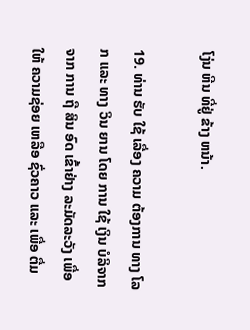ໂງ່ນ ຫີນ ທີ່ຢູ່ ຂ້າງ ຫນ້າ.

19. ທ່ານ ຮັບ ໃຊ້ ເລື່ອງ ຄວາມ ຕ້ອງການ ທາງ ໂລກ ແລະ ທາງ ວິນ ຍານ ໂດຍ ການ ໃຊ້ ເງິນ ບໍລິຈາກ ຈາກ ການ ຖື ສິນ ອົດ ເຂົ້າຢ່າງ ລະມັດລະວັງ ເພື່ອ ໃຫ້ ຄວາມຊ່ອຍ ເຫລືອ ຊົ່ວຄາວ ແລະ ເພື່ອ ຕື່ມ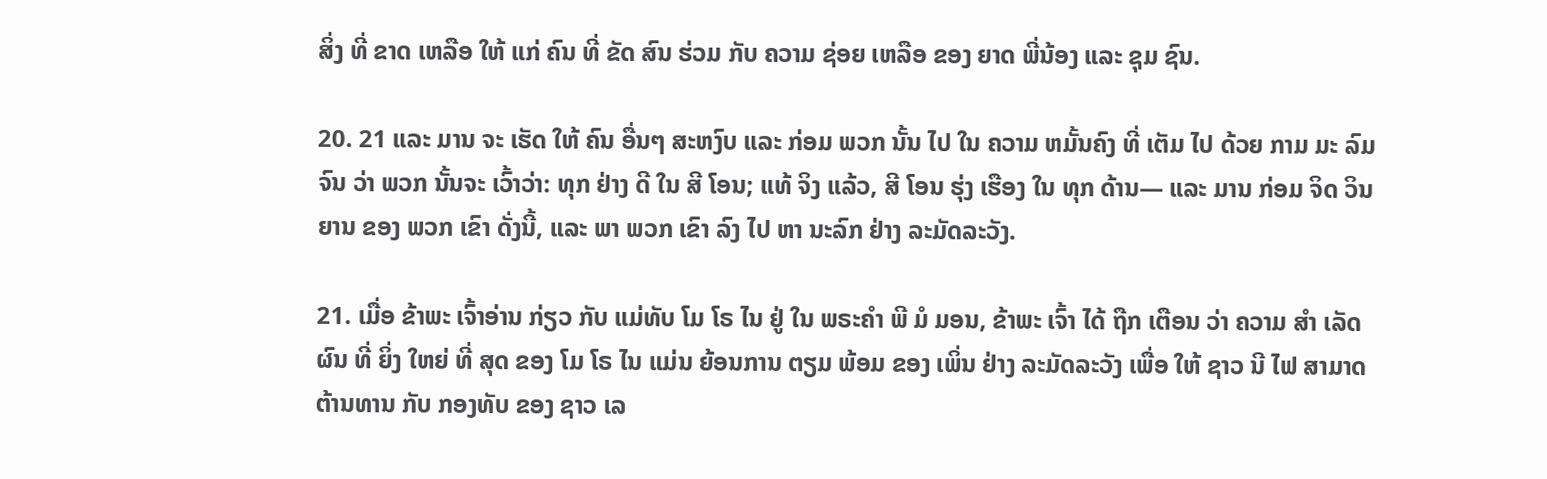ສິ່ງ ທີ່ ຂາດ ເຫລືອ ໃຫ້ ແກ່ ຄົນ ທີ່ ຂັດ ສົນ ຮ່ວມ ກັບ ຄວາມ ຊ່ອຍ ເຫລືອ ຂອງ ຍາດ ພີ່ນ້ອງ ແລະ ຊຸມ ຊົນ.

20. 21 ແລະ ມານ ຈະ ເຮັດ ໃຫ້ ຄົນ ອື່ນໆ ສະຫງົບ ແລະ ກ່ອມ ພວກ ນັ້ນ ໄປ ໃນ ຄວາມ ຫມັ້ນຄົງ ທີ່ ເຕັມ ໄປ ດ້ວຍ ກາມ ມະ ລົມ ຈົນ ວ່າ ພວກ ນັ້ນຈະ ເວົ້າວ່າ: ທຸກ ຢ່າງ ດີ ໃນ ສີ ໂອນ; ແທ້ ຈິງ ແລ້ວ, ສີ ໂອນ ຮຸ່ງ ເຮືອງ ໃນ ທຸກ ດ້ານ— ແລະ ມານ ກ່ອມ ຈິດ ວິນ ຍານ ຂອງ ພວກ ເຂົາ ດັ່ງນີ້, ແລະ ພາ ພວກ ເຂົາ ລົງ ໄປ ຫາ ນະລົກ ຢ່າງ ລະມັດລະວັງ.

21. ເມື່ອ ຂ້າພະ ເຈົ້າອ່ານ ກ່ຽວ ກັບ ແມ່ທັບ ໂມ ໂຣ ໄນ ຢູ່ ໃນ ພຣະຄໍາ ພີ ມໍ ມອນ, ຂ້າພະ ເຈົ້າ ໄດ້ ຖືກ ເຕືອນ ວ່າ ຄວາມ ສໍາ ເລັດ ຜົນ ທີ່ ຍິ່ງ ໃຫຍ່ ທີ່ ສຸດ ຂອງ ໂມ ໂຣ ໄນ ແມ່ນ ຍ້ອນການ ຕຽມ ພ້ອມ ຂອງ ເພິ່ນ ຢ່າງ ລະມັດລະວັງ ເພື່ອ ໃຫ້ ຊາວ ນີ ໄຟ ສາມາດ ຕ້ານທານ ກັບ ກອງທັບ ຂອງ ຊາວ ເລ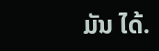ມັນ ໄດ້.